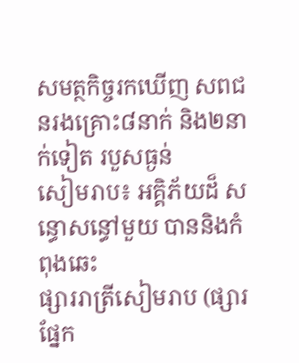សមត្ថកិច្ចរកឃើញ សពជនរងគ្រោះ៨នាក់ និង២នាក់ទៀត របួសធ្ងន់
សៀមរាប៖ អគ្គិភ័យដ៏ សន្ធោសន្ធៅមួយ បាននិងកំពុងឆេះ
ផ្សាររាត្រីសៀមរាប (ផ្សារផ្នែក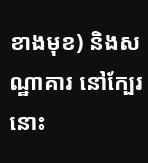ខាងមុខ) និងសណ្ឋាគារ នៅក្បែរនោះ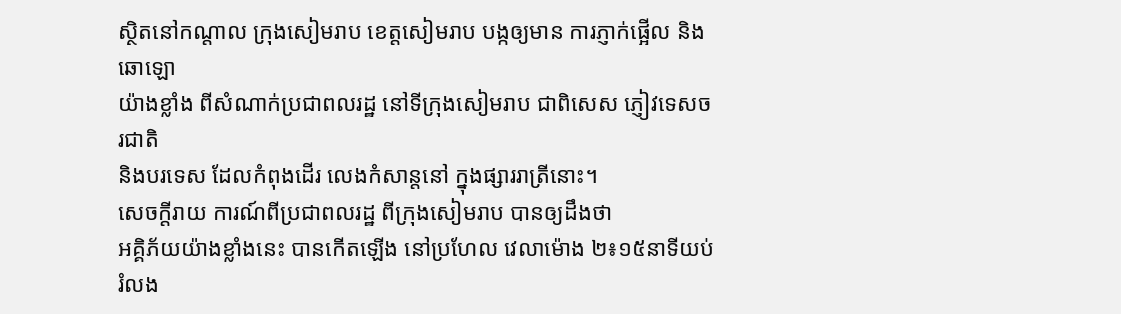ស្ថិតនៅកណ្តាល ក្រុងសៀមរាប ខេត្តសៀមរាប បង្កឲ្យមាន ការភ្ញាក់ផ្អើល និងឆោឡោ
យ៉ាងខ្លាំង ពីសំណាក់ប្រជាពលរដ្ឋ នៅទីក្រុងសៀមរាប ជាពិសេស ភ្ញៀវទេសចរជាតិ
និងបរទេស ដែលកំពុងដើរ លេងកំសាន្តនៅ ក្នុងផ្សាររាត្រីនោះ។
សេចក្តីរាយ ការណ៍ពីប្រជាពលរដ្ឋ ពីក្រុងសៀមរាប បានឲ្យដឹងថា
អគ្គិភ័យយ៉ាងខ្លាំងនេះ បានកើតឡើង នៅប្រហែល វេលាម៉ោង ២៖១៥នាទីយប់រំលង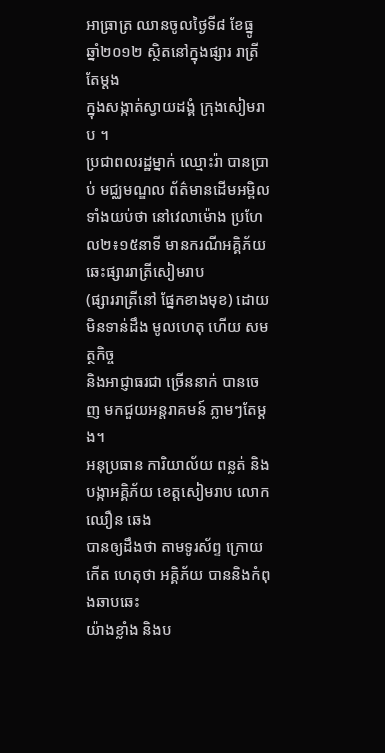អាធ្រាត្រ ឈានចូលថ្ងៃទី៨ ខែធ្នូ ឆ្នាំ២០១២ ស្ថិតនៅក្នុងផ្សារ រាត្រីតែម្តង
ក្នុងសង្កាត់ស្វាយដង្គំ ក្រុងសៀមរាប ។
ប្រជាពលរដ្ឋម្នាក់ ឈ្មោះរ៉ា បានប្រាប់ មជ្ឈមណ្ឌល ព័ត៌មានដើមអម្ពិល
ទាំងយប់ថា នៅវេលាម៉ោង ប្រហែល២៖១៥នាទី មានករណីអគ្គិភ័យ ឆេះផ្សាររាត្រីសៀមរាប
(ផ្សាររាត្រីនៅ ផ្នែកខាងមុខ) ដោយមិនទាន់ដឹង មូលហេតុ ហើយ សមត្ថកិច្ច
និងអាជ្ញាធរជា ច្រើននាក់ បានចេញ មកជួយអន្តរាគមន៍ ភ្លាមៗតែម្តង។
អនុប្រធាន ការិយាល័យ ពន្លត់ និងបង្កាអគ្គិភ័យ ខេត្តសៀមរាប លោក ឈឿន ឆេង
បានឲ្យដឹងថា តាមទូរស័ព្ទ ក្រោយកើត ហេតុថា អគ្គិភ័យ បាននិងកំពុងឆាបឆេះ
យ៉ាងខ្លាំង និងប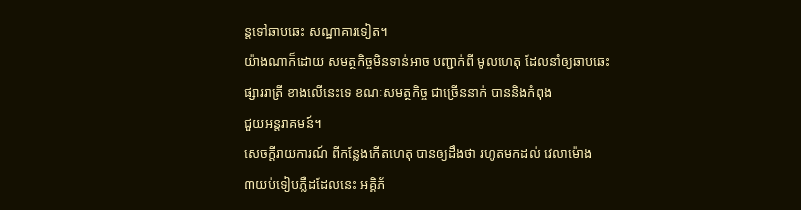ន្តទៅឆាបឆេះ សណ្ឋាគារទៀត។
យ៉ាងណាក៏ដោយ សមត្ថកិច្ចមិនទាន់អាច បញ្ជាក់ពី មូលហេតុ ដែលនាំឲ្យឆាបឆេះ
ផ្សាររាត្រី ខាងលើនេះទេ ខណៈសមត្ថកិច្ច ជាច្រើននាក់ បាននិងកំពុង
ជួយអន្តរាគមន៍។
សេចក្តីរាយការណ៍ ពីកន្លែងកើតហេតុ បានឲ្យដឹងថា រហូតមកដល់ វេលាម៉ោង
៣យប់ទៀបភ្លឺដដែលនេះ អគ្គិភ័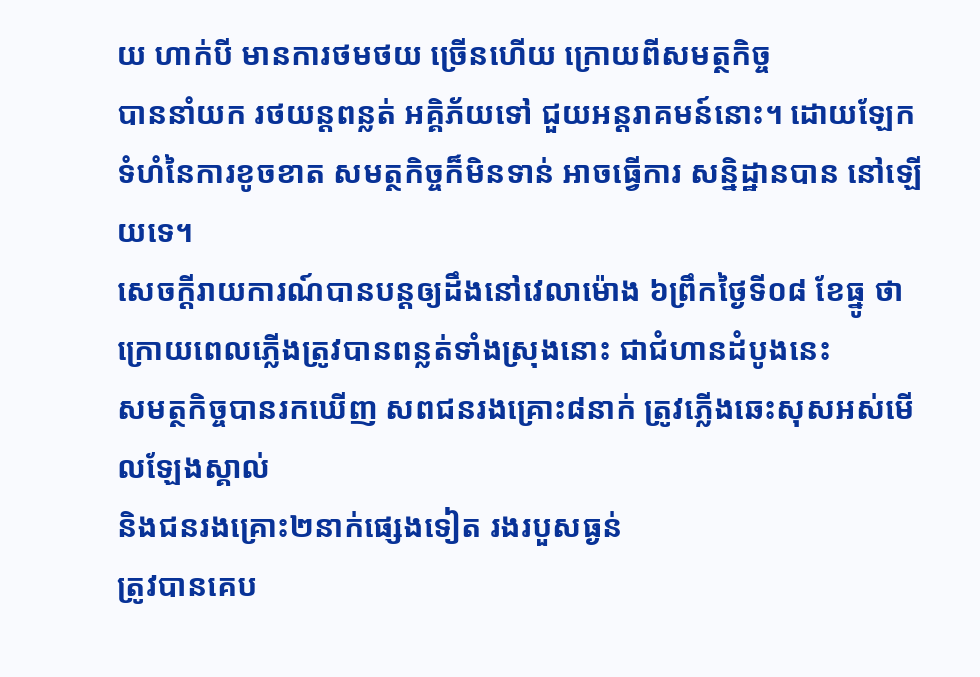យ ហាក់បី មានការថមថយ ច្រើនហើយ ក្រោយពីសមត្ថកិច្ច
បាននាំយក រថយន្តពន្លត់ អគ្គិភ័យទៅ ជួយអន្តរាគមន៍នោះ។ ដោយឡែក
ទំហំនៃការខូចខាត សមត្ថកិច្ចក៏មិនទាន់ អាចធ្វើការ សន្និដ្ឋានបាន នៅឡើយទេ។
សេចក្តីរាយការណ៍បានបន្តឲ្យដឹងនៅវេលាម៉ោង ៦ព្រឹកថ្ងៃទី០៨ ខែធ្នូ ថា
ក្រោយពេលភ្លើងត្រូវបានពន្លត់ទាំងស្រុងនោះ ជាជំហានដំបូងនេះ
សមត្ថកិច្ចបានរកឃើញ សពជនរងគ្រោះ៨នាក់ ត្រូវភ្លើងឆេះសុសអស់មើលឡែងស្គាល់
និងជនរងគ្រោះ២នាក់ផ្សេងទៀត រងរបួសធ្ងន់
ត្រូវបានគេប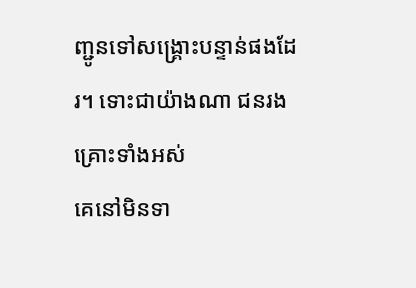ញ្ជូនទៅសង្រ្គោះបន្ទាន់ផងដែរ។ ទោះជាយ៉ាងណា ជនរងគ្រោះទាំងអស់
គេនៅមិនទា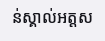ន់ស្គាល់អត្តស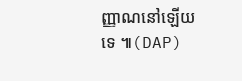ញ្ញាណនៅឡើយទេ ៕(DAP)